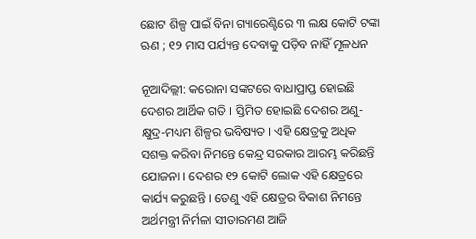ଛୋଟ ଶିଳ୍ପ ପାଇଁ ବିନା ଗ୍ୟାରେଣ୍ଟିରେ ୩ ଲକ୍ଷ କୋଟି ଟଙ୍କା ଋଣ ; ୧୨ ମାସ ପର୍ଯ୍ୟନ୍ତ ଦେବାକୁ ପଡ଼ିବ ନାହିଁ ମୂଳଧନ

ନୂଆଦିଲ୍ଲୀ: କରୋନା ସଙ୍କଟରେ ବାଧାପ୍ରାପ୍ତ ହୋଇଛି ଦେଶର ଆର୍ଥିକ ଗତି । ସ୍ତିମିତ ହୋଇଛି ଦେଶର ଅଣୁ-କ୍ଷୁଦ୍ର-ମଧ୍ୟମ ଶିଳ୍ପର ଭବିଷ୍ୟତ । ଏହି କ୍ଷେତ୍ରକୁ ଅଧିକ ସଶକ୍ତ କରିବା ନିମନ୍ତେ କେନ୍ଦ୍ର ସରକାର ଆରମ୍ଭ କରିଛନ୍ତି ଯୋଜନା । ଦେଶର ୧୨ କୋଟି ଲୋକ ଏହି କ୍ଷେତ୍ରରେ କାର୍ଯ୍ୟ କରୁଛନ୍ତି । ତେଣୁ ଏହି କ୍ଷେତ୍ରର ବିକାଶ ନିମନ୍ତେ ଅର୍ଥମନ୍ତ୍ରୀ ନିର୍ମଳା ସୀତାରମଣ ଆଜି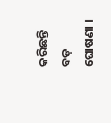କରିଛନ୍ତି ବଡ଼ ଘୋଷଣା ।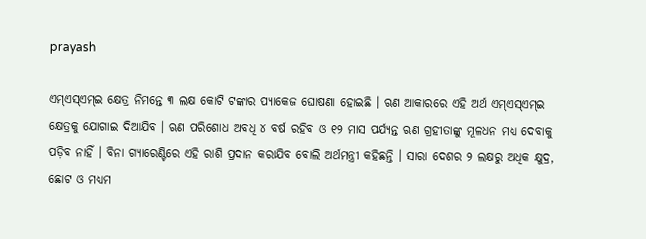prayash

ଏମ୍ଏସ୍ଏମ୍ଇ କ୍ଷେତ୍ର ନିମନ୍ତେ ୩ ଲକ୍ଷ କୋଟି ଟଙ୍କାର ପ୍ୟାକେଜ ଘୋଷଣା ହୋଇଛି । ଋଣ ଆକାରରେ ଏହି ଅର୍ଥ ଏମ୍ଏସ୍ଏମ୍ଇ କ୍ଷେତ୍ରକୁ ଯୋଗାଇ ଦିଆଯିବ । ଋଣ ପରିଶୋଧ ଅବଧି ୪ ବର୍ଷ ରହିବ ଓ ୧୨ ମାସ ପର୍ଯ୍ୟନ୍ତ ଋଣ ଗ୍ରହୀତାଙ୍କୁ ମୂଳଧନ ମଧ୍ୟ ଦେବାକୁ ପଡ଼ିବ ନାହିଁ । ବିନା ଗ୍ୟାରେଣ୍ଟିରେ ଏହି ରାଶି ପ୍ରଦାନ କରାଯିବ ବୋଲି ଅର୍ଥମନ୍ତ୍ରୀ କହିଛନ୍ତି । ସାରା ଦେଶର ୨ ଲକ୍ଷରୁ ଅଧିକ କ୍ଷୁଦ୍ର, ଛୋଟ ଓ ମଧ୍ୟମ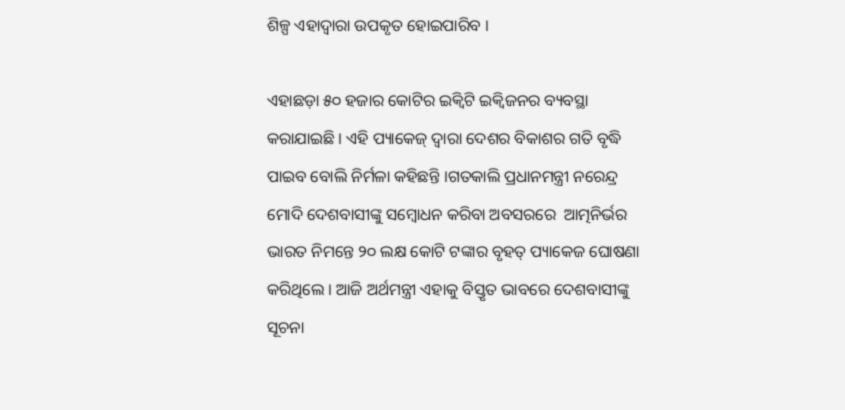ଶିଳ୍ପ ଏହାଦ୍ବାରା ଉପକୃତ ହୋଇପାରିବ ।

ଏହାଛଡ଼ା ୫୦ ହଜାର କୋଟିର ଇକ୍ୱିଟି ଇକ୍ୱିଜନର ବ୍ୟବସ୍ଥା କରାଯାଇଛି । ଏହି ପ୍ୟାକେଜ୍ ଦ୍ୱାରା ଦେଶର ବିକାଶର ଗତି ବୃଦ୍ଧି ପାଇବ ବୋଲି ନିର୍ମଳା କହିଛନ୍ତି ।ଗତକାଲି ପ୍ରଧାନମନ୍ତ୍ରୀ ନରେନ୍ଦ୍ର ମୋଦି ଦେଶବାସୀଙ୍କୁ ସମ୍ବୋଧନ କରିବା ଅବସରରେ  ଆତ୍ମନିର୍ଭର ଭାରତ ନିମନ୍ତେ ୨୦ ଲକ୍ଷ କୋଟି ଟଙ୍କାର ବୃହତ୍ ପ୍ୟାକେଜ ଘୋଷଣା କରିଥିଲେ । ଆଜି ଅର୍ଥମନ୍ତ୍ରୀ ଏହାକୁ ବିସ୍ତୃତ ଭାବରେ ଦେଶବାସୀଙ୍କୁ ସୂଚନା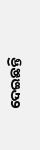ଦେଇଛନ୍ତି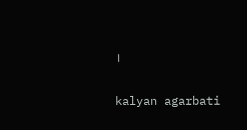।

kalyan agarbati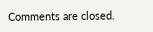Comments are closed.